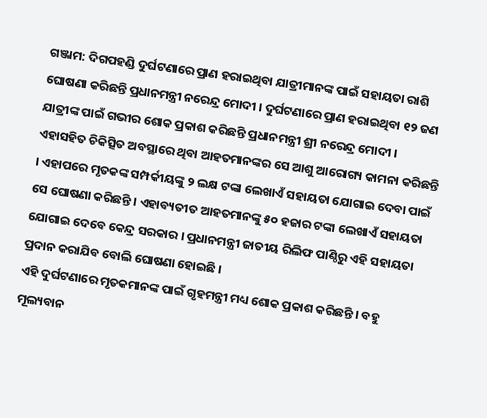ଗଞ୍ଜାମ: ଦିଗପହଣ୍ଡି ଦୁର୍ଘଟଣାରେ ପ୍ରାଣ ହରାଇଥିବା ଯାତ୍ରୀମାନଙ୍କ ପାଇଁ ସହାୟତା ରାଶି ଘୋଷଣା କରିଛନ୍ତି ପ୍ରଧାନମନ୍ତ୍ରୀ ନରେନ୍ଦ୍ର ମୋଦୀ । ଦୁର୍ଘଟଣାରେ ପ୍ରାଣ ହରାଇଥିବା ୧୨ ଜଣ ଯାତ୍ରୀଙ୍କ ପାଇଁ ଗଭୀର ଶୋକ ପ୍ରକାଶ କରିଛନ୍ତି ପ୍ରଧାନମନ୍ତ୍ରୀ ଶ୍ରୀ ନରେନ୍ଦ୍ର ମୋଦୀ । ଏହାସହିତ ଚିକିତ୍ସିତ ଅବସ୍ଥାରେ ଥିବା ଆହତମାନଙ୍କର ସେ ଆଶୁ ଆରୋଗ୍ୟ କାମନା କରିଛନ୍ତି । ଏହାପରେ ମୃତକଙ୍କ ସମ୍ପର୍କୀୟଙ୍କୁ ୨ ଲକ୍ଷ ଟଙ୍କା ଲେଖାଏଁ ସହାୟତା ଯୋଗାଇ ଦେବା ପାଇଁ ସେ ଘୋଷଣା କରିଛନ୍ତି । ଏହାବ୍ୟତୀତ ଆହତମାନଙ୍କୁ ୫୦ ହଜାର ଟଙ୍କା ଲେଖାଏଁ ସହାୟତା ଯୋଗାଇ ଦେବେ କେନ୍ଦ୍ର ସରକାର । ପ୍ରଧାନମନ୍ତ୍ରୀ ଜାତୀୟ ରିଲିଫ ପାଣ୍ଠିରୁ ଏହି ସହାୟତା ପ୍ରଦାନ କରାଯିବ ବୋଲି ଘୋଷଣା ହୋଇଛି ।
ଏହି ଦୁର୍ଘଟଣାରେ ମୃତକମାନଙ୍କ ପାଇଁ ଗୃହମନ୍ତ୍ରୀ ମଧ୍ୟ ଶୋକ ପ୍ରକାଶ କରିଛନ୍ତି । ବହୁ ମୂଲ୍ୟବାନ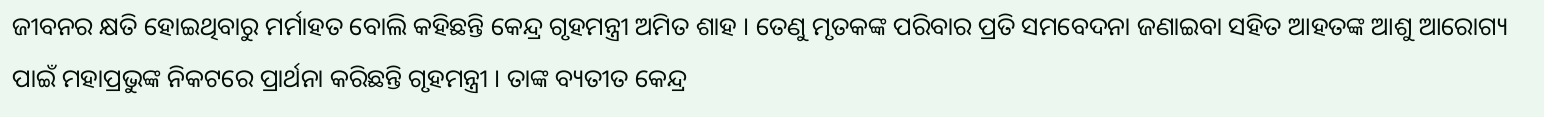ଜୀବନର କ୍ଷତି ହୋଇଥିବାରୁ ମର୍ମାହତ ବୋଲି କହିଛନ୍ତି କେନ୍ଦ୍ର ଗୃହମନ୍ତ୍ରୀ ଅମିତ ଶାହ । ତେଣୁ ମୃତକଙ୍କ ପରିବାର ପ୍ରତି ସମବେଦନା ଜଣାଇବା ସହିତ ଆହତଙ୍କ ଆଶୁ ଆରୋଗ୍ୟ ପାଇଁ ମହାପ୍ରଭୁଙ୍କ ନିକଟରେ ପ୍ରାର୍ଥନା କରିଛନ୍ତି ଗୃହମନ୍ତ୍ରୀ । ତାଙ୍କ ବ୍ୟତୀତ କେନ୍ଦ୍ର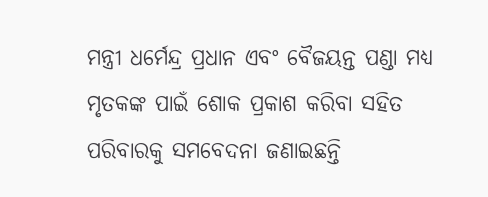ମନ୍ତ୍ରୀ ଧର୍ମେନ୍ଦ୍ର ପ୍ରଧାନ ଏବଂ ବୈଜୟନ୍ତ ପଣ୍ଡା ମଧ୍ୟ ମୃତକଙ୍କ ପାଇଁ ଶୋକ ପ୍ରକାଶ କରିବା ସହିତ ପରିବାରକୁ ସମବେଦନା ଜଣାଇଛନ୍ତି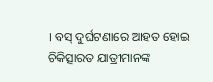। ବସ୍ ଦୁର୍ଘଟଣାରେ ଆହତ ହୋଇ ଚିକିତ୍ସାରତ ଯାତ୍ରୀମାନଙ୍କ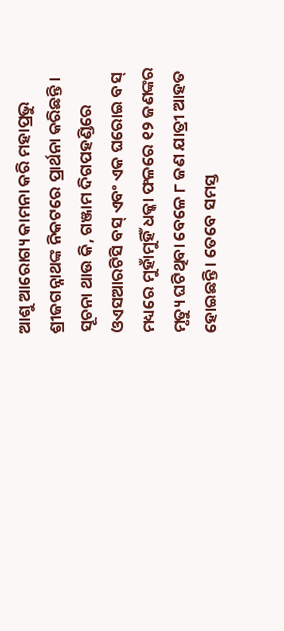ଆଶୁ ଆରୋଗ୍ୟ କାମନା କରି ମହାପ୍ରଭୁ ଶ୍ରୀଜଗନ୍ନାଥଙ୍କ ନିକଟରେ ପ୍ରାର୍ଥନା କରିଛନ୍ତି ।
ସୂଚନା ଥାଉ କି, ଗଞ୍ଜାମ ଦିଗପହଣ୍ଡିରେ ଓଏସଆରଟିସି ବସ୍ ଏବଂ ଏକ ଘରୋଇ ବସ୍ ମଧ୍ୟରେ ମୁହାଁମୁହିଁ ଧକ୍କା ଫଳରେ ୧୨ ଜଣଙ୍କର ମୃତ୍ୟୁ ଘଟିଥିବା ବେଳେ ୮ ଜଣ ଯାତ୍ରୀ ଆହତ ହୋଇଛନ୍ତି । ତେବେ ସମସ୍ତ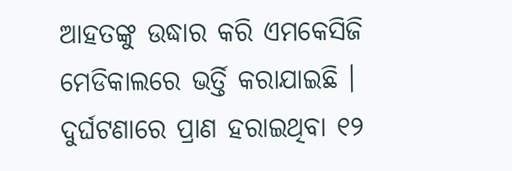ଆହତଙ୍କୁ ଉଦ୍ଧାର କରି ଏମକେସିଜି ମେଡିକାଲରେ ଭର୍ତ୍ତି କରାଯାଇଛି । ଦୁର୍ଘଟଣାରେ ପ୍ରାଣ ହରାଇଥିବା ୧୨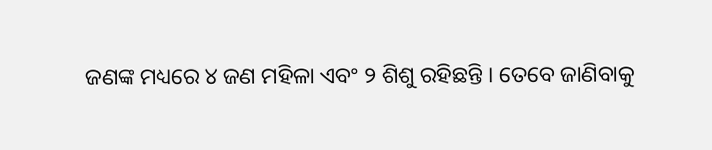ଜଣଙ୍କ ମଧ୍ୟରେ ୪ ଜଣ ମହିଳା ଏବଂ ୨ ଶିଶୁ ରହିଛନ୍ତି । ତେବେ ଜାଣିବାକୁ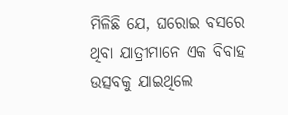ମିଳିଛି ଯେ, ଘରୋଇ ବସରେ ଥିବା ଯାତ୍ରୀମାନେ ଏକ ବିବାହ ଉତ୍ସବକୁ ଯାଇଥିଲେ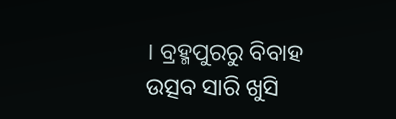। ବ୍ରହ୍ମପୁରରୁ ବିବାହ ଉତ୍ସବ ସାରି ଖୁସି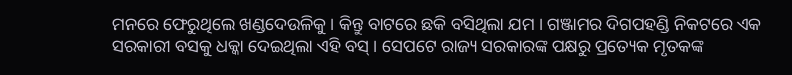ମନରେ ଫେରୁଥିଲେ ଖଣ୍ଡଦେଉଳିକୁ । କିନ୍ତୁ ବାଟରେ ଛକି ବସିଥିଲା ଯମ । ଗଞ୍ଜାମର ଦିଗପହଣ୍ଡି ନିକଟରେ ଏକ ସରକାରୀ ବସକୁ ଧକ୍କା ଦେଇଥିଲା ଏହି ବସ୍ । ସେପଟେ ରାଜ୍ୟ ସରକାରଙ୍କ ପକ୍ଷରୁ ପ୍ରତ୍ୟେକ ମୃତକଙ୍କ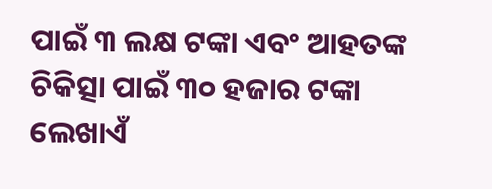ପାଇଁ ୩ ଲକ୍ଷ ଟଙ୍କା ଏବଂ ଆହତଙ୍କ ଚିକିତ୍ସା ପାଇଁ ୩୦ ହଜାର ଟଙ୍କା ଲେଖାଏଁ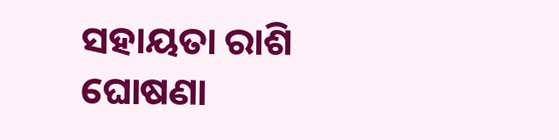ସହାୟତା ରାଶି ଘୋଷଣା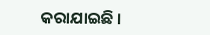କରାଯାଇଛି ।